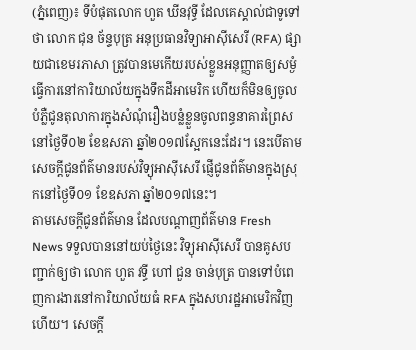(ភ្នំពេញ)៖ ទីបំផុតលោក ហួត ឃីនវុទ្ធី ដែលគេស្គាល់ជាទូទៅថា លោក ជុន ច័ន្ទបុត្រ អនុប្រធានវិទ្យាអាស៊ីសេរី (RFA) ផ្សាយជាខេមរភាសា ត្រូវបានមេកើយរបស់ខ្លួនអនុញ្ញាតឲ្យសម្ងំធ្វើការនៅការិយាល័យក្នុងទឹកដីអាមេរិក ហើយក៏មិនឲ្យចូលបំភ្លឺជូនតុលាការក្នុងសំណុំរឿងបន្លំខ្លួនចូលពន្ធនាគារព្រៃសនៅថ្ងៃទី០២ ខែឧសភា ឆ្នាំ២០១៧ស្អែកនេះដែរ។ នេះបើតាមសេចក្តីជូនព័ត៌មានរបស់វិទ្យុអាស៊ីសេរី ផ្ញើជូនព័ត៌មានក្នុងស្រុកនៅថ្ងៃទី០១ ខែឧសភា ឆ្នាំ២០១៧នេះ។
តាមសេចក្តីជូនព័ត៌មាន ដែលបណ្តាញព័ត៌មាន Fresh News ទទួលបាននៅយប់ថ្ងៃនេះ វិទ្យុអាស៊ីសេរី បានគូសបញ្ជាក់ឲ្យថា លោក ហួត វទ្ធី ហៅ ជួន ចាន់បុត្រ បានទៅបំពេញការងារនៅការិយាល័យធំ RFA ក្នុងសហរដ្ឋអាមេរិកវិញហើយ។ សេចក្តី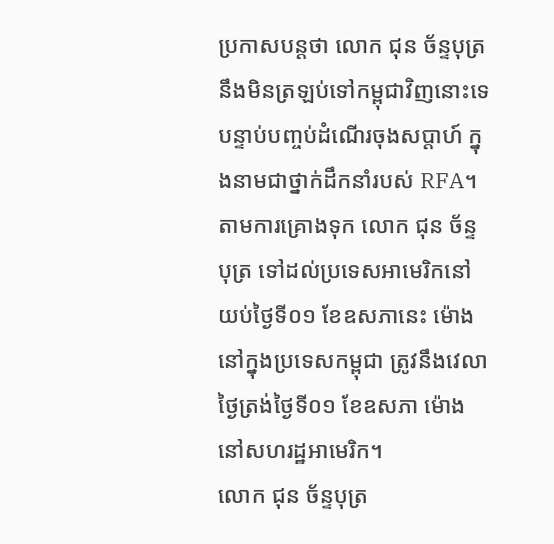ប្រកាសបន្តថា លោក ជុន ច័ន្ទបុត្រ នឹងមិនត្រឡប់ទៅកម្ពុជាវិញនោះទេ បន្ទាប់បញ្ចប់ដំណើរចុងសប្តាហ៍ ក្នុងនាមជាថ្នាក់ដឹកនាំរបស់ RFA។
តាមការគ្រោងទុក លោក ជុន ច័ន្ទបុត្រ ទៅដល់ប្រទេសអាមេរិកនៅយប់ថ្ងៃទី០១ ខែឧសភានេះ ម៉ោងនៅក្នុងប្រទេសកម្ពុជា ត្រូវនឹងវេលាថ្ងៃត្រង់ថ្ងៃទី០១ ខែឧសភា ម៉ោងនៅសហរដ្ឋអាមេរិក។
លោក ជុន ច័ន្ទបុត្រ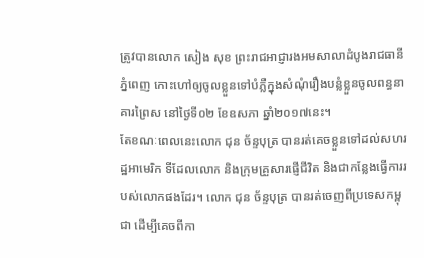ត្រូវបានលោក សៀង សុខ ព្រះរាជអាជ្ញារងអមសាលាដំបូងរាជធានីភ្នំពេញ កោះហៅឲ្យចូលខ្លួនទៅបំភ្លឺក្នុងសំណុំរឿងបន្លំខ្លួនចូលពន្ធនាគារព្រៃស នៅថ្ងៃទី០២ ខែឧសភា ឆ្នាំ២០១៧នេះ។
តែខណៈពេលនេះលោក ជុន ច័ន្ទបុត្រ បានរត់គេចខ្លួនទៅដល់សហរដ្ឋអាមេរិក ទីដែលលោក និងក្រុមគ្រួសារផ្ញើជីវិត និងជាកន្លែងធ្វើការរបស់លោកផងដែរ។ លោក ជុន ច័ន្ទបុត្រ បានរត់ចេញពីប្រទេសកម្ពុជា ដើម្បីគេចពីកា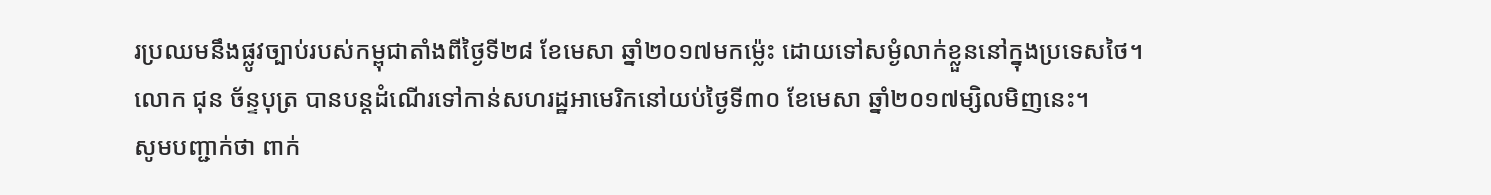រប្រឈមនឹងផ្លូវច្បាប់របស់កម្ពុជាតាំងពីថ្ងៃទី២៨ ខែមេសា ឆ្នាំ២០១៧មកម្ល៉េះ ដោយទៅសម្ងំលាក់ខ្លួននៅក្នុងប្រទេសថៃ។
លោក ជុន ច័ន្ទបុត្រ បានបន្តដំណើរទៅកាន់សហរដ្ឋអាមេរិកនៅយប់ថ្ងៃទី៣០ ខែមេសា ឆ្នាំ២០១៧ម្សិលមិញនេះ។
សូមបញ្ជាក់ថា ពាក់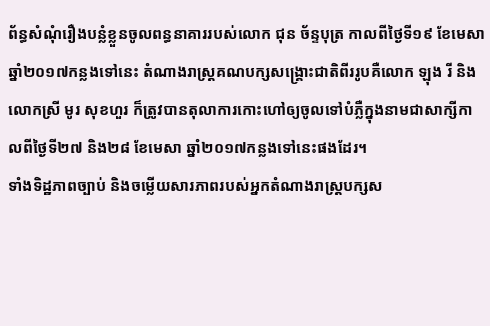ព័ន្ធសំណុំរឿងបន្លំខ្លួនចូលពន្ធនាគាររបស់លោក ជុន ច័ន្ទបុត្រ កាលពីថ្ងៃទី១៩ ខែមេសា ឆ្នាំ២០១៧កន្លងទៅនេះ តំណាងរាស្រ្តគណបក្សសង្រ្គោះជាតិពីររូបគឺលោក ឡុង រី និង លោកស្រី មូរ សុខហួរ ក៏ត្រូវបានតុលាការកោះហៅឲ្យចូលទៅបំភ្លឺក្នុងនាមជាសាក្សីកាលពីថ្ងៃទី២៧ និង២៨ ខែមេសា ឆ្នាំ២០១៧កន្លងទៅនេះផងដែរ។
ទាំងទិដ្ឋភាពច្បាប់ និងចម្លើយសារភាពរបស់អ្នកតំណាងរាស្រ្តបក្សស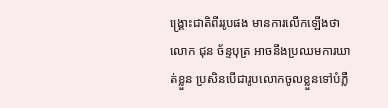ង្រ្គោះជាតិពីររូបផង មានការលើកឡើងថា លោក ជុន ច័ន្ទបុត្រ អាចនឹងប្រឈមការឃាត់ខ្លួន ប្រសិនបើជារូបលោកចូលខ្លួនទៅបំភ្លឺ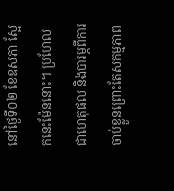នៅថ្ងៃទី០២ ខែឧសភា ស្អែកនេះម៉ែននោះ។ ប្រហែលជាហេតុផល និងបារម្ភពីការចាប់ខ្លួនព្រោះតែសកម្មភាព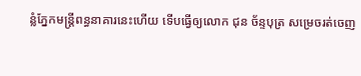ន្លំភ្នែកមន្រ្តីពន្ធនាគារនេះហើយ ទើបធ្វើឲ្យលោក ជុន ច័ន្ទបុត្រ សម្រេចរត់ចេញ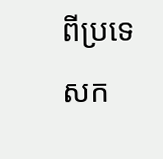ពីប្រទេសក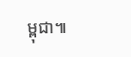ម្ពុជា៕